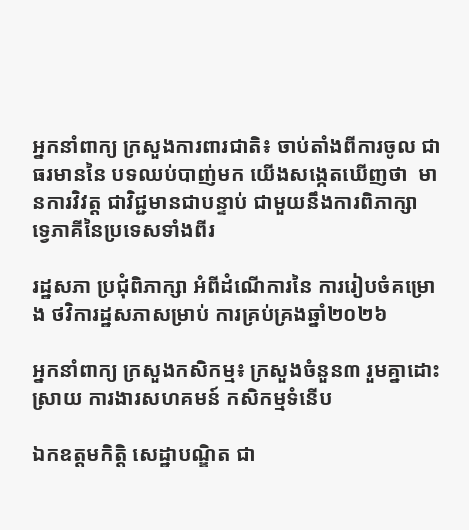អ្នកនាំពាក្យ ក្រសួងការពារជាតិ៖ ចាប់តាំងពីការចូល ជាធរមាននៃ បទឈប់បាញ់មក យើងសង្កេតឃើញថា  មានការវិវត្ត ជាវិជ្ជមានជាបន្ទាប់ ជាមួយនឹងការពិភាក្សា ទ្វេភាគីនៃប្រទេសទាំងពីរ

រដ្ឋសភា ប្រជុំពិភាក្សា អំពីដំណើការនៃ ការរៀបចំគម្រោង ថវិការដ្ឋសភាសម្រាប់ ការគ្រប់គ្រងឆ្នាំ២០២៦

អ្នកនាំពាក្យ ក្រសួងកសិកម្ម៖ ក្រសួងចំនួន៣ រួមគ្នាដោះស្រាយ ការងារសហគមន៍ កសិកម្មទំនើប

ឯកឧត្តមកិត្តិ សេដ្ឋាបណ្ឌិត ជា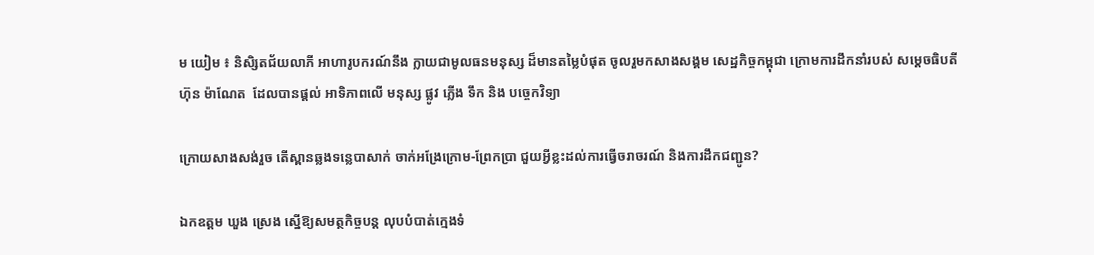ម យៀម ៖ និសិ្សតជ័យលាភី អាហារូបករណ៍នឹង ក្លាយជាមូលធនមនុស្ស ដ៏មានតម្លៃបំផុត ចូលរួមកសាងសង្គម សេដ្ឋកិច្ចកម្ពុជា ក្រោមការដឹកនាំរបស់ សម្តេចធិបតី ហ៊ុន ម៉ាណែត  ដែលបានផ្តល់ អាទិភាពលើ មនុស្ស ផ្លូវ ភ្លើង ទឹក និង បច្ចេកវិទ្យា

ក្រោយសាងសង់រួច តើស្ពានឆ្លងទន្លេបាសាក់ ចាក់អង្រែក្រោម-ព្រែកប្រា ជួយអ្វីខ្លះដល់ការធ្វើចរាចរណ៍ និងការដឹកជញ្ជូន?

ឯកឧត្ដម ឃួង ស្រេង ស្នើឱ្យសមត្ថកិច្ចបន្ត លុបបំបាត់ក្មេងទំ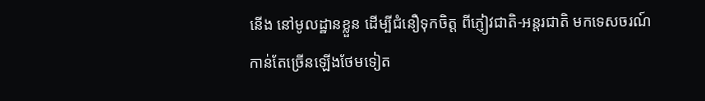នើង នៅមូលដ្ឋានខ្លួន ដើម្បីជំនឿទុកចិត្ត ពីភ្ញៀវជាតិ-អន្តរជាតិ មកទេសចរណ៍ កាន់តែច្រើនឡើងថែមទៀត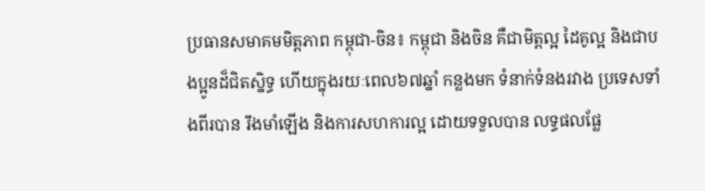ប្រធានសមាគមមិត្តភាព កម្ពុជា-ចិន៖ កម្ពុជា និងចិន គឺជាមិត្តល្អ ដៃគូល្អ និងជាបងប្អូនដ៏ជិតស្និទ្ធ ហើយក្នុងរយៈពេល៦៧ឆ្នាំ កន្លងមក ទំនាក់ទំនងរវាង ប្រទេសទាំងពីរបាន រឹងមាំឡើង និងការសហការល្អ ដោយទទួលបាន លទ្ធផលផ្លែ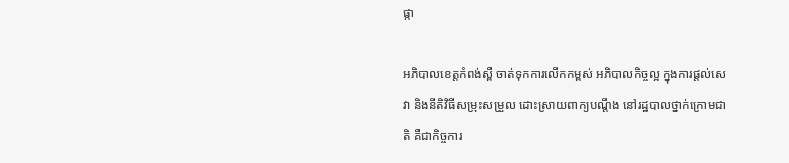ផ្កា

អភិបាលខេត្តកំពង់ស្ពឺ ចាត់ទុកការលើកកម្ពស់ អភិបាលកិច្ចល្អ ក្នុងការផ្ដល់សេវា និងនីតិវិធីសម្រុះសម្រួល ដោះស្រាយពាក្យបណ្ដឹង នៅរដ្ឋបាលថ្នាក់ក្រោមជាតិ គឺជាកិច្ចការ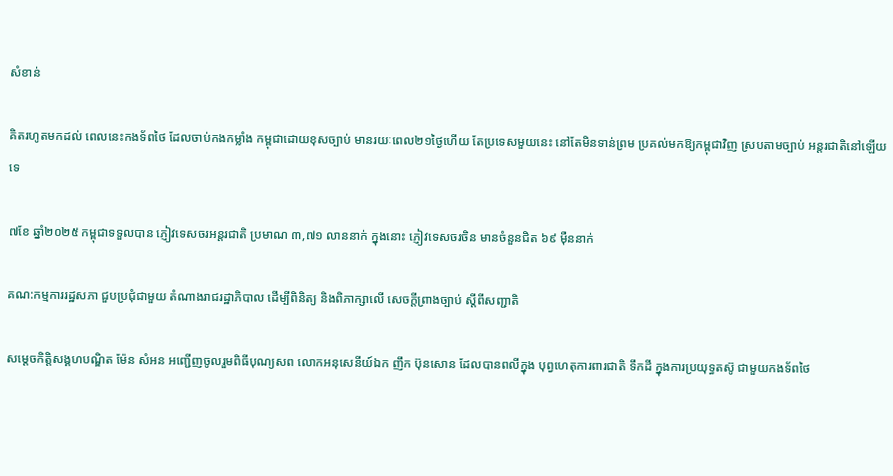សំខាន់

គិតរហូតមកដល់ ពេលនេះកងទ័ពថៃ ដែលចាប់កងកម្លាំង កម្ពុជាដោយខុសច្បាប់ មានរយៈពេល២១ថ្ងៃហើយ តែប្រទេសមួយនេះ នៅតែមិនទាន់ព្រម ប្រគល់មកឱ្យកម្ពុជាវិញ ស្របតាមច្បាប់ អន្តរជាតិនៅឡើយទេ

៧ខែ ឆ្នាំ២០២៥ កម្ពុជាទទួលបាន ភ្ញៀវទេសចរអន្តរជាតិ ប្រមាណ ៣,៧១ លាននាក់ ក្នុងនោះ ភ្ញៀវទេសចរចិន មានចំនួនជិត ៦៩ ម៉ឺននាក់

គណ:កម្មការរដ្ឋសភា ជួបប្រជុំជាមួយ តំណាងរាជរដ្ឋាភិបាល ដើម្បីពិនិត្យ និងពិភាក្សាលើ សេចក្តីព្រាងច្បាប់ ស្តីពីសញ្ជាតិ

សម្តេចកិត្តិសង្គហបណ្ឌិត ម៉ែន សំអន អញ្ជើញចូលរួមពិធីបុណ្យសព លោកអនុសេនីយ៍ឯក ញឹក ប៊ុនសោន ដែលបានពលីក្នុង បុព្វហេតុការពារជាតិ ទឹកដី ក្នុងការប្រយុទ្ធតស៊ូ ជាមួយកងទ័ពថៃ